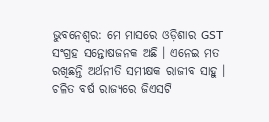ଭୁବନେଶ୍ବର: ମେ ମାସରେ ଓଡ଼ିଶାର GST ସଂଗ୍ରହ ସନ୍ତୋଷଜନକ ଅଛି । ଏନେଇ ମତ ରଖିଛନ୍ତି ଅର୍ଥନୀତି ସମୀକ୍ଷକ ରାଜୀବ ସାହୁ । ଚଳିତ ବର୍ଷ ରାଜ୍ୟରେ ଜିଏସଟି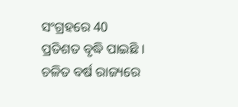ସଂଗ୍ରହରେ 40 ପ୍ରତିଶତ ବୃଦ୍ଧି ପାଇଛି ।
ଚଳିତ ବର୍ଷ ରାଜ୍ୟରେ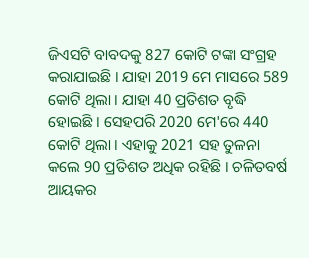ଜିଏସଟି ବାବଦକୁ 827 କୋଟି ଟଙ୍କା ସଂଗ୍ରହ କରାଯାଇଛି । ଯାହା 2019 ମେ ମାସରେ 589 କୋଟି ଥିଲା । ଯାହା 40 ପ୍ରତିଶତ ବୃଦ୍ଧି ହୋଇଛି । ସେହପରି 2020 ମେ'ରେ 440 କୋଟି ଥିଲା । ଏହାକୁ 2021 ସହ ତୁଳନା କଲେ 90 ପ୍ରତିଶତ ଅଧିକ ରହିଛି । ଚଳିତବର୍ଷ ଆୟକର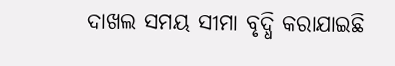ଦାଖଲ ସମୟ ସୀମା ବୃଦ୍ଧି କରାଯାଇଛି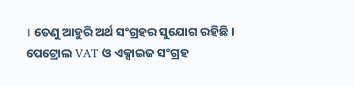। ତେଣୁ ଆହୁରି ଅର୍ଥ ସଂଗ୍ରହର ସୁଯୋଗ ରହିଛି । ପେଟ୍ରୋଲ VAT ଓ ଏକ୍ସାଇଜ ସଂଗ୍ରହ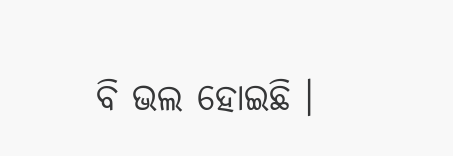ବି ଭଲ ହୋଇଛି ।